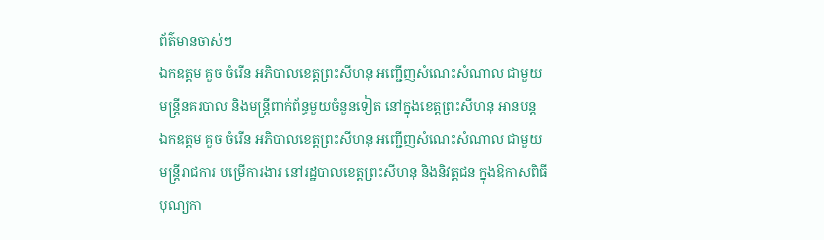ព័ត៌មានចាស់ៗ
ឯកឧត្តម គួច ចំរើន អភិបាលខេត្តព្រះសីហនុ អញ្ជើញសំណេះសំណាល ជាមួយមន្ត្រីនគរបាល និងមន្ត្រីពាក់ព័ន្ធមួយចំនួនទៀត នៅក្នុងខេត្តព្រះសីហនុ អានបន្ត
ឯកឧត្តម គួច ចំរើន អភិបាលខេត្តព្រះសីហនុ អញ្ជើញសំណេះសំណាល ជាមួយ មន្រ្តីរាជការ បម្រើការងារ នៅរដ្ឋបាលខេត្តព្រះសីហនុ និងនិវត្តជន ក្នុងឱកាសពិធីបុណ្យកា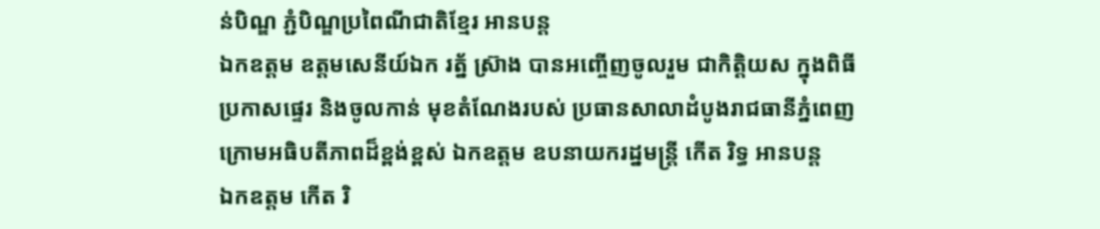ន់បិណ្ឌ ភ្ជំបិណ្ឌប្រពៃណីជាតិខ្មែរ អានបន្ត
ឯកឧត្តម ឧត្តមសេនីយ៍ឯក រត្ន័ ស៊្រាង បានអញ្ចើញចូលរួម ជាកិត្តិយស ក្នុងពិធីប្រកាសផ្ទេរ និងចូលកាន់ មុខតំណែងរបស់ ប្រធានសាលាដំបូងរាជធានីភ្នំពេញ ក្រោមអធិបតីភាពដ៏ខ្ពង់ខ្ពស់ ឯកឧត្តម ឧបនាយករដ្នមន្ត្រី កើត រិទ្ធ អានបន្ត
ឯកឧត្តម កើត រិ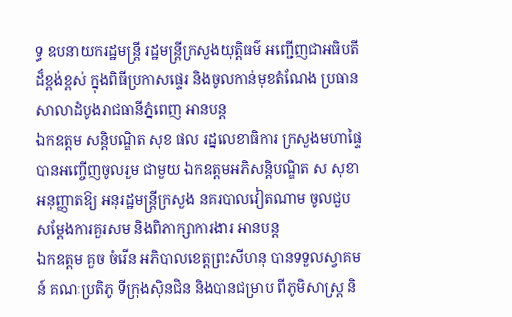ទ្ធ ឧបនាយករដ្ឋមន្ត្រី រដ្ឋមន្ត្រីក្រសួងយុត្តិធម៌ អញ្ជើញជាអធិបតីដ៏ខ្ពង់ខ្ពស់ ក្នុងពិធីប្រកាសផ្ទេរ និងចូលកាន់មុខតំណែង ប្រធានសាលាដំបូងរាជធានីភ្នំពេញ អានបន្ត
ឯកឧត្តម សន្តិបណ្ឌិត សុខ ផល រដ្នលេខាធិការ ក្រសួងមហាផ្ទៃ បានអញ្ចើញចូលរួម ជាមួយ ឯកឧត្តមអភិសន្ដិបណ្ឌិត ស សុខា អនុញ្ញាតឱ្យ អនុរដ្ឋមន្ដ្រីក្រសួង នគរបាលវៀតណាម ចូលជួប សម្ដែងការគួរសម និងពិភាក្សាការងារ អានបន្ត
ឯកឧត្តម គួច ចំរើន អភិបាលខេត្តព្រះសីហនុ បានទទួលស្វាគមន៍ គណៈប្រតិភូ ទីក្រុងស៊ិនជិន និងបានជម្រាប ពីភូមិសាស្រ្ត និ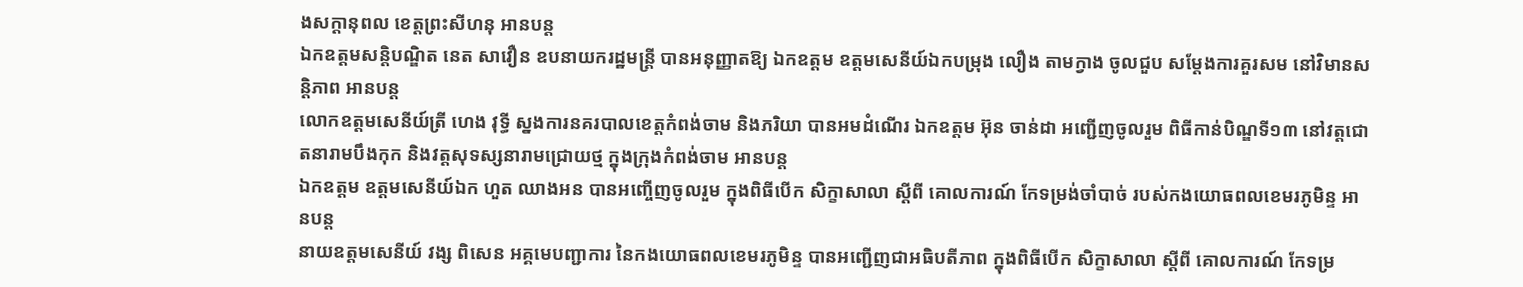ងសក្តានុពល ខេត្តព្រះសីហនុ អានបន្ត
ឯកឧត្តមសន្តិបណ្ឌិត នេត សាវឿន ឧបនាយករដ្ឋមន្រ្តី បានអនុញ្ញាតឱ្យ ឯកឧត្តម ឧត្តមសេនីយ៍ឯកបម្រុង លឿង តាមក្វាង ចូលជួប សម្តែងការគួរសម នៅវិមានសន្តិភាព អានបន្ត
លោកឧត្តមសេនីយ៍ត្រី ហេង វុទ្ធី ស្នងការនគរបាលខេត្តកំពង់ចាម និងភរិយា បានអមដំណេីរ ឯកឧត្តម អ៊ុន ចាន់ដា អញ្ជើញចូលរួម ពិធីកាន់បិណ្ឌទី១៣ នៅវត្តជោតនារាមបឹងកុក និងវត្តសុទស្សនារាមជ្រោយថ្ម ក្នុងក្រុងកំពង់ចាម អានបន្ត
ឯកឧត្តម ឧត្តមសេនីយ៍ឯក ហួត ឈាងអន បានអញ្ចើញចូលរួម ក្នុងពិធីបើក សិក្ខាសាលា ស្ដីពី គោលការណ៍ កែទម្រង់ចាំបាច់ របស់កងយោធពលខេមរភូមិន្ទ អានបន្ត
នាយឧត្តមសេនីយ៍ វង្ស ពិសេន អគ្គមេបញ្ជាការ នៃកងយោធពលខេមរភូមិន្ទ បានអញ្ជើញជាអធិបតីភាព ក្នុងពិធីបើក សិក្ខាសាលា ស្ដីពី គោលការណ៍ កែទម្រ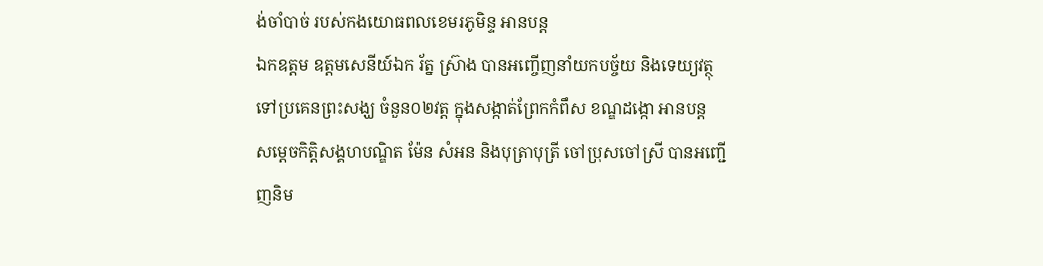ង់ចាំបាច់ របស់កងយោធពលខេមរភូមិន្ទ អានបន្ត
ឯកឧត្តម ឧត្តមសេនីយ៍ឯក រ័ត្ន ស្រ៊ាង បានអញ្ចើញនាំយកបច្ច័យ និងទេយ្យវត្ថុ ទៅប្រគេនព្រះសង្ឃ ចំនួន០២វត្ត ក្នុងសង្កាត់ព្រែកកំពឹស ខណ្ឌដង្កោ អានបន្ត
សម្តេចកិត្ដិសង្គហបណ្ឌិត ម៉ែន សំអន និងបុត្រាបុត្រី ចៅប្រុសចៅស្រី បានអញ្ជើញនិម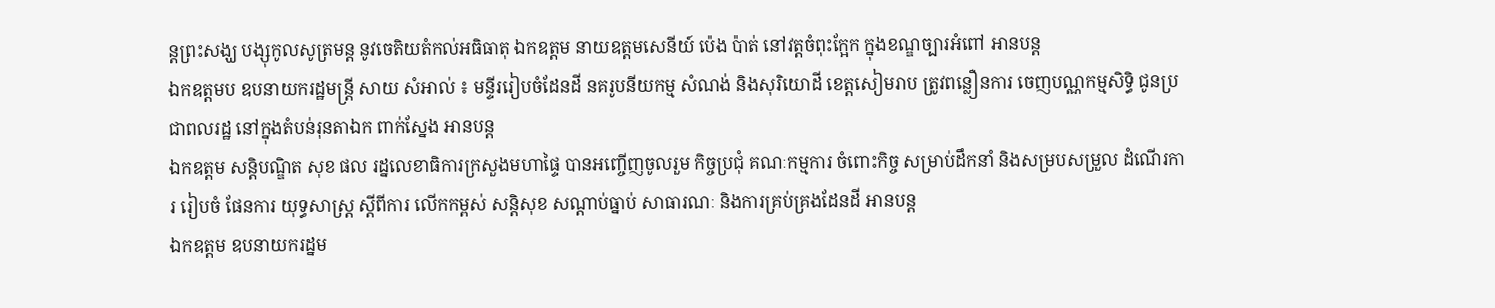ន្តព្រះសង្ឃ បង្សុកូលសូត្រមន្ត នូវចេតិយតំកល់អធិធាតុ ឯកឧត្តម នាយឧត្តមសេនីយ៍ ប៉េង ប៉ាត់ នៅវត្តចំពុះក្អែក ក្នុងខណ្ឌច្បារអំពៅ អានបន្ត
ឯកឧត្តមប ឧបនាយករដ្ឋមន្រ្តី សាយ សំអាល់ ៖ មន្ទីររៀបចំដែនដី នគរូបនីយកម្ម សំណង់ និងសុរិយោដី ខេត្តសៀមរាប ត្រូវពន្លឿនការ ចេញបណ្ណកម្មសិទ្ធិ ជូនប្រជាពលរដ្ឋ នៅក្នុងតំបន់រុនតាឯក ពាក់ស្នែង អានបន្ត
ឯកឧត្តម សន្តិបណ្ឌិត សុខ ផល រដ្នលេខាធិការក្រសួងមហាផ្ទៃ បានអញ្ចើញចូលរួម កិច្ចប្រជុំ គណៈកម្មការ ចំពោះកិច្ច សម្រាប់ដឹកនាំ និងសម្របសម្រួល ដំណើរការ រៀបចំ ផែនការ យុទ្ធសាស្ត្រ ស្ដីពីការ លើកកម្ពស់ សន្តិសុខ សណ្តាប់ធ្នាប់ សាធារណៈ និងការគ្រប់គ្រងដែនដី អានបន្ត
ឯកឧត្តម ឧបនាយករដ្នម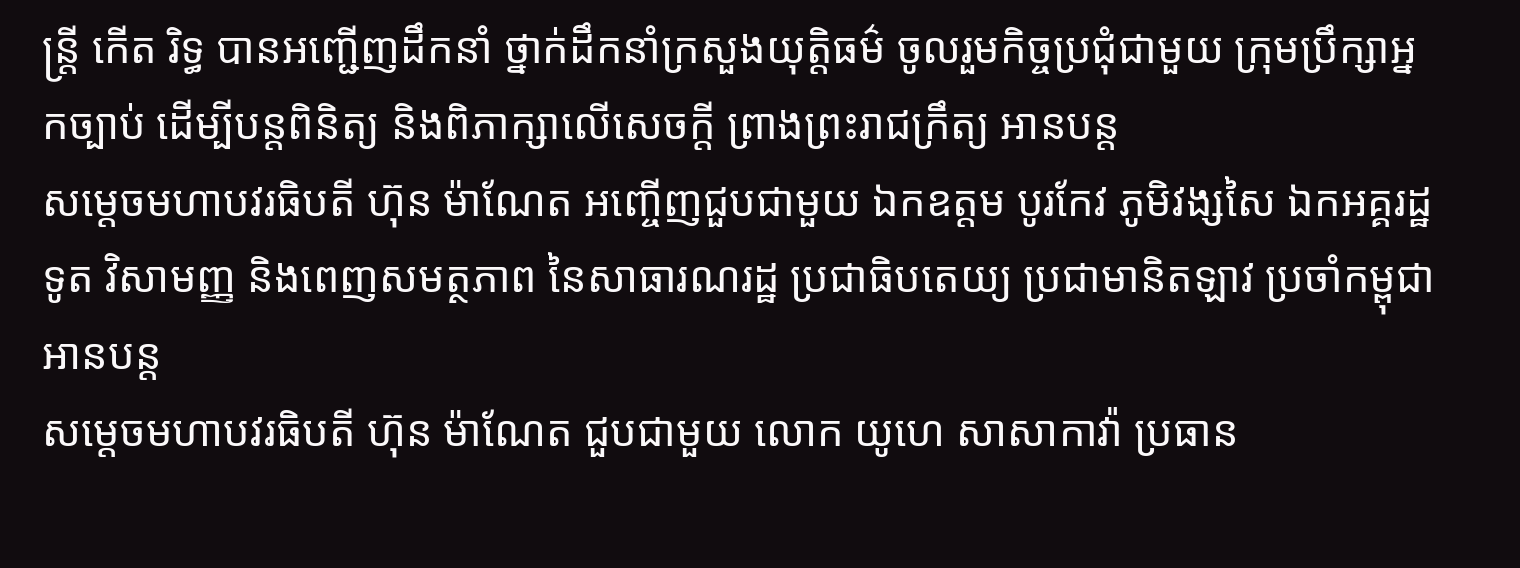ន្ត្រី កើត រិទ្ធ បានអញ្ជើញដឹកនាំ ថ្នាក់ដឹកនាំក្រសួងយុត្តិធម៌ ចូលរួមកិច្ចប្រជុំជាមួយ ក្រុមប្រឹក្សាអ្នកច្បាប់ ដើម្បីបន្តពិនិត្យ និងពិភាក្សាលើសេចក្តី ព្រាងព្រះរាជក្រឹត្យ អានបន្ត
សម្ដេចមហាបវរធិបតី ហ៊ុន ម៉ាណែត អញ្ចើញជួបជាមួយ ឯកឧត្តម បូរកែវ ភូមិវង្សសៃ ឯកអគ្គរដ្ឋទូត វិសាមញ្ញ និងពេញសមត្ថភាព នៃសាធារណរដ្ឋ ប្រជាធិបតេយ្យ ប្រជាមានិតឡាវ ប្រចាំកម្ពុជា អានបន្ត
សម្ដេចមហាបវរធិបតី ហ៊ុន ម៉ាណែត ជួបជាមួយ លោក យូហេ សាសាកាវ៉ា ប្រធាន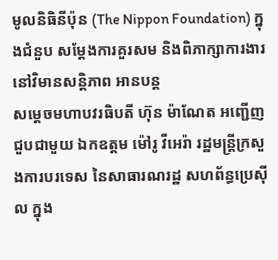មូលនិធិនីប៉ុន (The Nippon Foundation) ក្នុងជំនួប សម្តែងការគួរសម និងពិភាក្សាការងារ នៅវិមានសន្តិភាព អានបន្ត
សម្ដេចមហាបវរធិបតី ហ៊ុន ម៉ាណែត អញ្ជើញជួបជាមួយ ឯកឧត្តម ម៉ៅរូ វីអេរ៉ា រដ្ឋមន្ត្រីក្រសួងការបរទេស នៃសាធារណរដ្ឋ សហព័ន្ធប្រេស៊ីល ក្នុង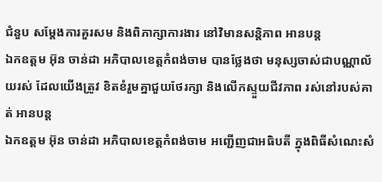ជំនួប សម្តែងការគួរសម និងពិភាក្សាការងារ នៅវិមានសន្តិភាព អានបន្ត
ឯកឧត្តម អ៊ុន ចាន់ដា អភិបាលខេត្តកំពង់ចាម បានថ្លែងថា មនុស្សចាស់ជាបណ្ណាល័យរស់ ដែលយើងត្រូវ ខិតខំរួមគ្នាជួយថែរក្សា និងលេីកស្ទួយជីវភាព រស់នៅរបស់គាត់ អានបន្ត
ឯកឧត្តម អ៊ុន ចាន់ដា អភិបាលខេត្តកំពង់ចាម អញ្ជើញជាអធិបតី ក្នុងពិធីសំណេះសំ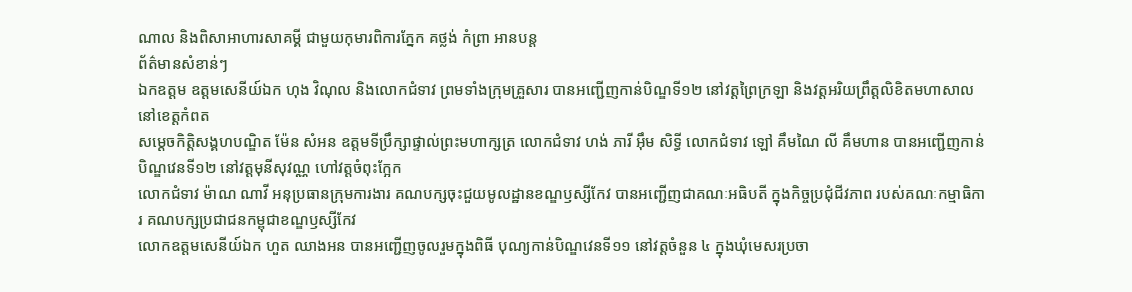ណាល និងពិសាអាហារសាគម្គី ជាមួយកុមារពិការភ្នែក គថ្លង់ កំព្រា អានបន្ត
ព័ត៌មានសំខាន់ៗ
ឯកឧត្តម ឧត្តមសេនីយ៍ឯក ហុង វិណុល និងលោកជំទាវ ព្រមទាំងក្រុមគ្រួសារ បានអញ្ជើញកាន់បិណ្ឌទី១២ នៅវត្តព្រៃក្រឡា និងវត្តអរិយព្រឹត្តលិខិតមហាសាល នៅខេត្តកំពត
សម្តេចកិត្តិសង្គហបណ្ឌិត ម៉ែន សំអន ឧត្តមទីប្រឹក្សាផ្ទាល់ព្រះមហាក្សត្រ លោកជំទាវ ហង់ ភារី អ៊ឹម សិទ្ធី លោកជំទាវ ឡៅ គឹមណៃ លី គឹមហាន បានអញ្ជើញកាន់បិណ្ឌវេនទី១២ នៅវត្តមុនីសុវណ្ណ ហៅវត្តចំពុះក្អែក
លោកជំទាវ ម៉ាណ ណាវី អនុប្រធានក្រុមការងារ គណបក្សចុះជួយមូលដ្ឋានខណ្ឌឫស្សីកែវ បានអញ្ជើញជាគណៈអធិបតី ក្នុងកិច្ចប្រជុំជីវភាព របស់គណៈកម្មាធិការ គណបក្សប្រជាជនកម្ពុជាខណ្ឌឫស្សីកែវ
លោកឧត្ដមសេនីយ៍ឯក ហួត ឈាងអន បានអញ្ជើញចូលរួមក្នុងពិធី បុណ្យកាន់បិណ្ឌវេនទី១១ នៅវត្តចំនួន ៤ ក្នុងឃុំមេសរប្រចា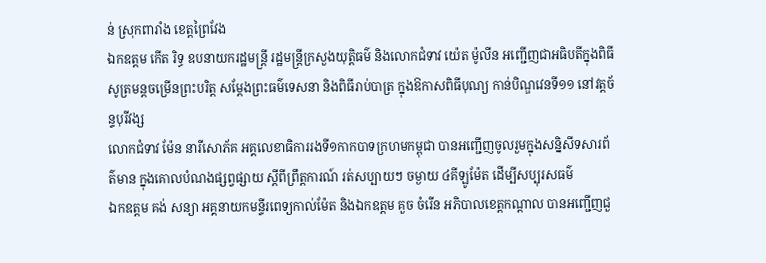ន់ ស្រុកពារាំង ខេត្តព្រៃវែង
ឯកឧត្តម កើត រិទ្ធ ឧបនាយករដ្ឋមន្ត្រី រដ្ឋមន្ត្រីក្រសួងយុត្តិធម៌ និងលោកជំទាវ យ៉េត ម៉ូលីន អញ្ជើញជាអធិបតីក្នុងពិធី សូត្រមន្តចម្រើនព្រះបរិត្ត សម្តែងព្រះធម៌ទេសនា និងពិធីរាប់បាត្រ ក្នុងឱកាសពិធីបុណ្យ កាន់បិណ្ឌវេនទី១១ នៅវត្តច័ន្ទបុរីវង្ស
លោកជំទាវ ម៉ែន នារីសោភ័គ អគ្គលេខាធិការរងទី១កាកបាទក្រហមកម្ពុជា បានអញ្ជេីញចូលរួមក្នុងសន្និសីទសារព័ត៌មាន ក្នុងគោលបំណងផ្សព្វផ្សាយ ស្តីពីព្រឹត្តការណ៍ រត់សប្បាយៗ ចម្ងាយ ៤គីឡូម៉ែត ដេីម្បីសប្បុរសធម៌
ឯកឧត្តម គង់ សន្យា អគ្គនាយកមន្ទីរពេទ្យកាល់ម៉ែត និងឯកឧត្តម គួច ចំរើន អភិបាលខេត្តកណ្ដាល បានអញ្ជើញជួ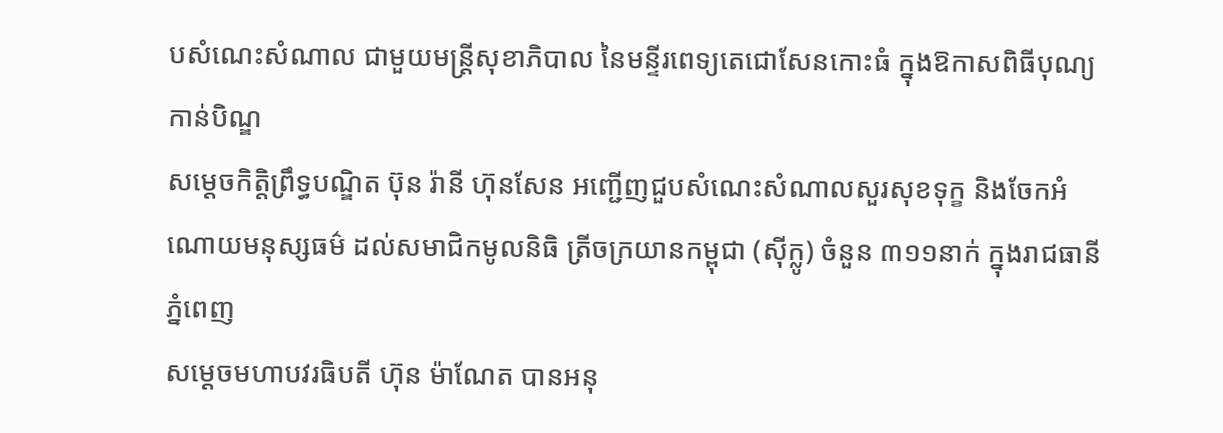បសំណេះសំណាល ជាមួយមន្ត្រីសុខាភិបាល នៃមន្ទីរពេទ្យតេជោសែនកោះធំ ក្នុងឱកាសពិធីបុណ្យកាន់បិណ្ឌ
សម្តេចកិត្តិព្រឹទ្ធបណ្ឌិត ប៊ុន រ៉ានី ហ៊ុនសែន អញ្ជើញជួបសំណេះសំណាលសួរសុខទុក្ខ និងចែកអំណោយមនុស្សធម៌ ដល់សមាជិកមូលនិធិ ត្រីចក្រយានកម្ពុជា (ស៊ីក្លូ) ចំនួន ៣១១នាក់ ក្នុងរាជធានីភ្នំពេញ
សម្តេចមហាបវរធិបតី ហ៊ុន ម៉ាណែត បានអនុ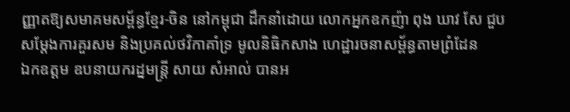ញ្ញាតឱ្យសមាគមសម្ព័ន្ធខ្មែរ-ចិន នៅកម្ពុជា ដឹកនាំដោយ លោកអ្នកឧកញ៉ា ពុង ឃាវ សែ ជួបសម្តែងការគួរសម និងប្រគល់ថវិកាគាំទ្រ មូលនិធិកសាង ហេដ្ឋារចនាសម្ព័ន្ធតាមព្រំដែន
ឯកឧត្តម ឧបនាយករដ្នមន្ត្រី សាយ សំអាល់ បានអ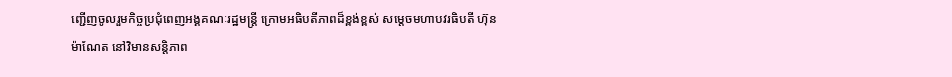ញ្ជើញចូលរួមកិច្ចប្រជុំពេញអង្គគណៈរដ្ឋមន្រ្តី ក្រោមអធិបតីភាពដ៏ខ្ពង់ខ្ពស់ សម្តេចមហាបវរធិបតី ហ៊ុន ម៉ាណែត នៅវិមានសន្តិភាព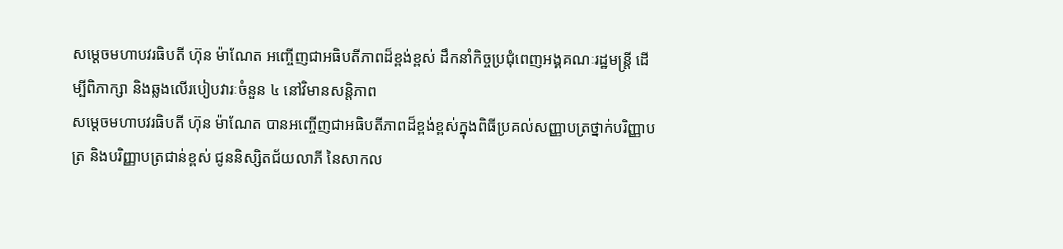សម្ដេចមហាបវរធិបតី ហ៊ុន ម៉ាណែត អញ្ចើញជាអធិបតីភាពដ៏ខ្ពង់ខ្ពស់ ដឹកនាំកិច្ចប្រជុំពេញអង្គគណៈរដ្ឋមន្រ្តី ដើម្បីពិភាក្សា និងឆ្លងលើរបៀបវារៈចំនួន ៤ នៅវិមានសន្តិភាព
សម្ដេចមហាបវរធិបតី ហ៊ុន ម៉ាណែត បានអញ្ចើញជាអធិបតីភាពដ៏ខ្ពង់ខ្ពស់ក្នុងពិធីប្រគល់សញ្ញាបត្រថ្នាក់បរិញ្ញាបត្រ និងបរិញ្ញាបត្រជាន់ខ្ពស់ ជូននិស្សិតជ័យលាភី នៃសាកល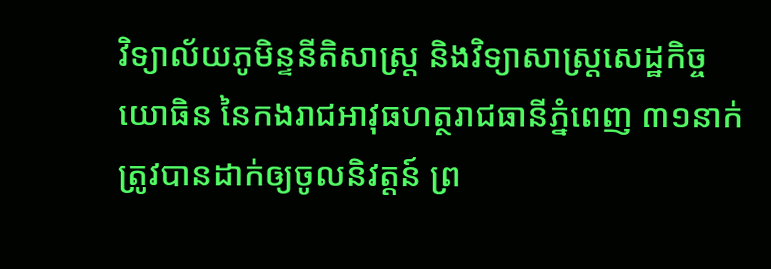វិទ្យាល័យភូមិន្ទនីតិសាស្រ្ត និងវិទ្យាសាស្រ្តសេដ្ឋកិច្ច
យោធិន នៃកងរាជអាវុធហត្ថរាជធានីភ្នំពេញ ៣១នាក់ ត្រូវបានដាក់ឲ្យចូលនិវត្តន៍ ព្រ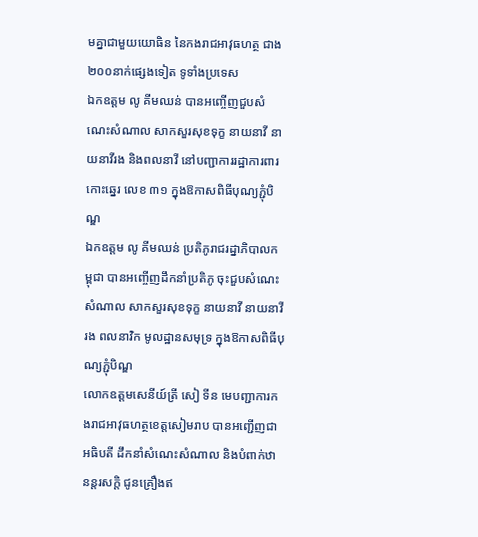មគ្នាជាមួយយោធិន នៃកងរាជអាវុធហត្ថ ជាង២០០នាក់ផ្សេងទៀត ទូទាំងប្រទេស
ឯកឧត្តម លូ គីមឈន់ បានអញ្ចើញជួបសំណេះសំណាល សាកសួរសុខទុក្ខ នាយនាវី នាយនាវីរង និងពលនាវី នៅបញ្ជាការរដ្ឋាការពារកោះឆ្នេរ លេខ ៣១ ក្នុងឱកាសពិធីបុណ្យភ្ជុំបិណ្ឌ
ឯកឧត្តម លូ គីមឈន់ ប្រតិភូរាជរដ្នាភិបាលកម្ពុជា បានអញ្ចើញដឹកនាំប្រតិភូ ចុះជួបសំណេះសំណាល សាកសួរសុខទុក្ខ នាយនាវី នាយនាវីរង ពលនាវិក មូលដ្ឋានសមុទ្រ ក្នុងឱកាសពិធីបុណ្យភ្ជុំបិណ្ឌ
លោកឧត្តមសេនីយ៍ត្រី សៀ ទីន មេបញ្ជាការកងរាជអាវុធហត្ថខេត្តសៀមរាប បានអញ្ជើញជាអធិបតី ដឹកនាំសំណេះសំណាល និងបំពាក់ឋានន្តរសក្ដិ ជូនគ្រឿងឥ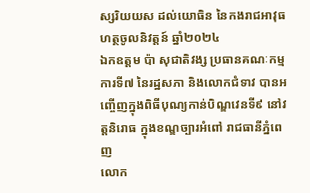ស្សរិយយស ដល់យោធិន នៃកងរាជអាវុធហត្ថចូលនិវត្តន៍ ឆ្នាំ២០២៤
ឯកឧត្តម ប៉ា សុជាតិវង្ស ប្រធានគណៈកម្មការទី៧ នៃរដ្ឋសភា និងលោកជំទាវ បានអញ្ចើញក្នុងពិធីបុណ្យកាន់បិណ្ឌវេនទី៩ នៅវត្តនិរោធ ក្នុងខណ្ឌច្បារអំពៅ រាជធានីភ្នំពេញ
លោក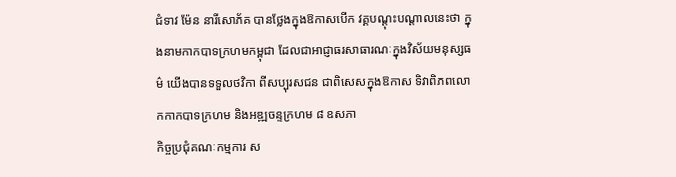ជំទាវ ម៉ែន នារីសោភ័គ បានថ្លែងក្នុងឱកាសបើក វគ្គបណ្តុះបណ្តាលនេះថា ក្នុងនាមកាកបាទក្រហមកម្ពុជា ដែលជាអាជ្ញាធរសាធារណៈក្នុងវិស័យមនុស្សធម៌ យើងបានទទួលថវិកា ពីសប្បុរសជន ជាពិសេសក្នុងឱកាស ទិវាពិភពលោកកាកបាទក្រហម និងអឌ្ឍចន្ទក្រហម ៨ ឧសភា
កិច្ចប្រជុំគណៈកម្មការ ស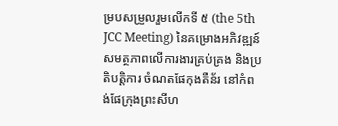ម្របសម្រួលរួមលើកទី ៥ (the 5th JCC Meeting) នៃគម្រោងអភិវឌ្ឍន៍ សមត្ថភាពលើការងារគ្រប់គ្រង និងប្រតិបត្តិការ ចំណតផែកុងតឺន័រ នៅកំពង់ផែក្រុងព្រះសីហ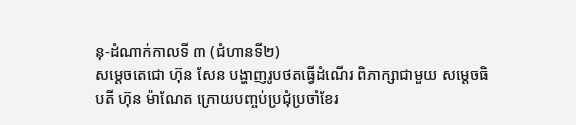នុ-ដំណាក់កាលទី ៣ (ជំហានទី២)
សម្តេចតេជោ ហ៊ុន សែន បង្ហាញរូបថតធ្វើដំណើរ ពិភាក្សាជាមួយ សម្តេចធិបតី ហ៊ុន ម៉ាណែត ក្រោយបញ្ចប់ប្រជុំប្រចាំខែរ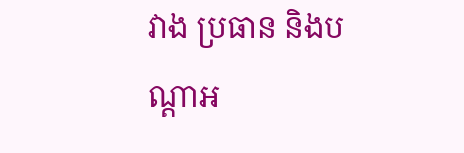វាង ប្រធាន និងបណ្តាអ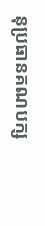នុប្រធានគណបក្ស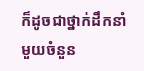ក៏ដូចជាថ្នាក់ដឹកនាំមួយចំនួន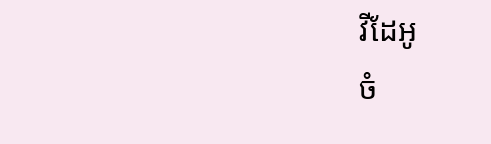វីដែអូ
ចំ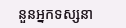នួនអ្នកទស្សនា